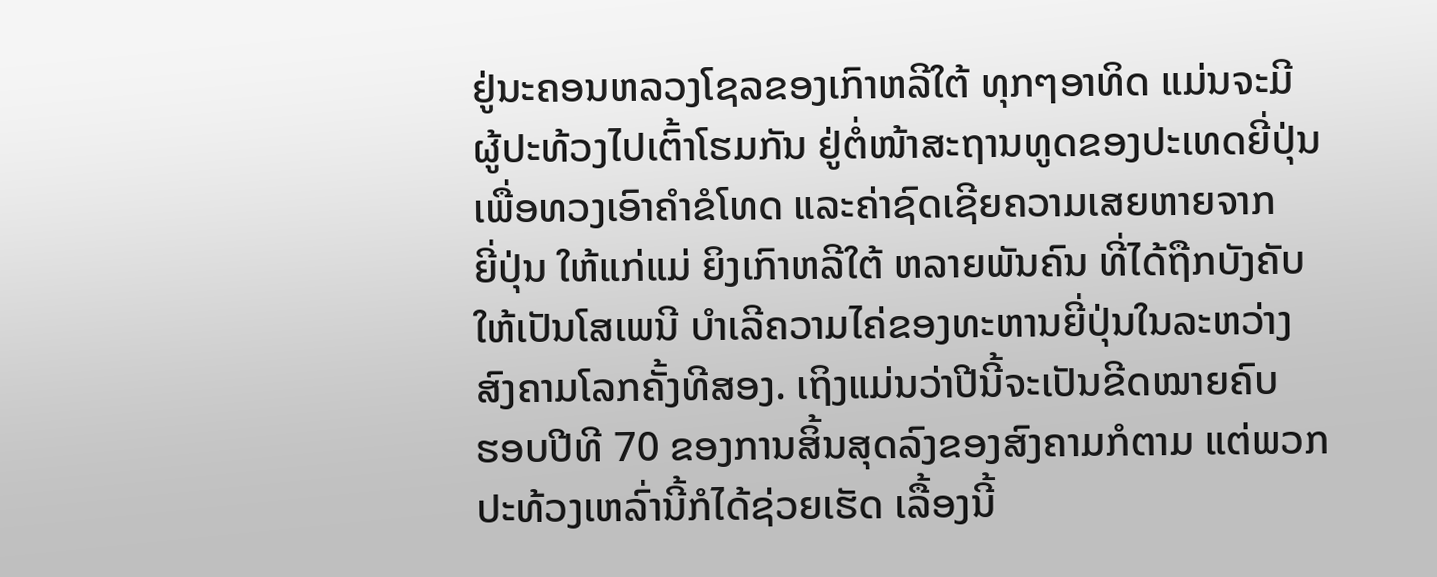ຢູ່ນະຄອນຫລວງໂຊລຂອງເກົາຫລີໃຕ້ ທຸກໆອາທິດ ແມ່ນຈະມີ
ຜູ້ປະທ້ວງໄປເຕົ້າໂຮມກັນ ຢູ່ຕໍ່ໜ້າສະຖານທູດຂອງປະເທດຍີ່ປຸ່ນ
ເພື່ອທວງເອົາຄຳຂໍໂທດ ແລະຄ່າຊົດເຊີຍຄວາມເສຍຫາຍຈາກ
ຍີ່ປຸ່ນ ໃຫ້ແກ່ແມ່ ຍິງເກົາຫລີໃຕ້ ຫລາຍພັນຄົນ ທີ່ໄດ້ຖືກບັງຄັບ
ໃຫ້ເປັນໂສເພນີ ບຳເລີຄວາມໄຄ່ຂອງທະຫານຍີ່ປຸ່ນໃນລະຫວ່າງ
ສົງຄາມໂລກຄັ້ງທີສອງ. ເຖິງແມ່ນວ່າປີນີ້ຈະເປັນຂີດໝາຍຄົບ
ຮອບປີທີ 70 ຂອງການສິ້ນສຸດລົງຂອງສົງຄາມກໍຕາມ ແຕ່ພວກ
ປະທ້ວງເຫລົ່ານີ້ກໍໄດ້ຊ່ວຍເຮັດ ເລື້ອງນີ້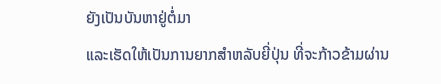ຍັງເປັນບັນຫາຢູ່ຕໍ່ມາ
ແລະເຮັດໃຫ້ເປັນການຍາກສຳຫລັບຍີ່ປຸ່ນ ທີ່ຈະກ້າວຂ້າມຜ່ານ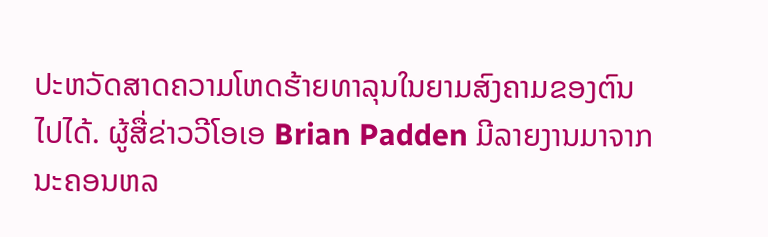ປະຫວັດສາດຄວາມໂຫດຮ້າຍທາລຸນໃນຍາມສົງຄາມຂອງຕົນ
ໄປໄດ້. ຜູ້ສື່ຂ່າວວີໂອເອ Brian Padden ມີລາຍງານມາຈາກ
ນະຄອນຫລ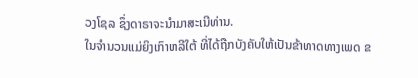ວງໂຊລ ຊຶ່ງດາຣາຈະນຳມາສະເນີທ່ານ.
ໃນຈຳນວນແມ່ຍິງເກົາຫລີໃຕ້ ທີ່ໄດ້ຖືກບັງຄັບໃຫ້ເປັນຂ້າທາດທາງເພດ ຂ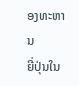ອງທະຫານ
ຍີ່ປຸ່ນໃນ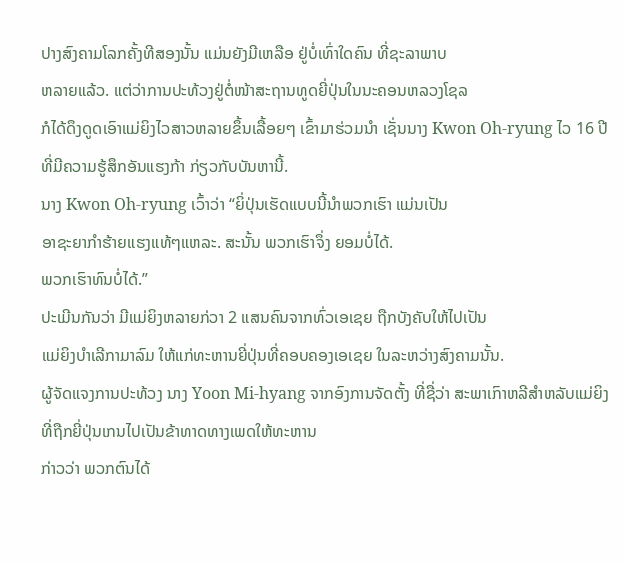ປາງສົງຄາມໂລກຄັ້ງທີສອງນັ້ນ ແມ່ນຍັງມີເຫລືອ ຢູ່ບໍ່ເທົ່າໃດຄົນ ທີ່ຊະລາພາບ
ຫລາຍແລ້ວ. ແຕ່ວ່າການປະທ້ວງຢູ່ຕໍ່ໜ້າສະຖານທູດຍີ່ປຸ່ນໃນນະຄອນຫລວງໂຊລ
ກໍໄດ້ດຶງດູດເອົາແມ່ຍິງໄວສາວຫລາຍຂຶ້ນເລື້ອຍໆ ເຂົ້າມາຮ່ວມນຳ ເຊັ່ນນາງ Kwon Oh-ryung ໄວ 16 ປີ ທີ່ມີຄວາມຮູ້ສຶກອັນແຮງກ້າ ກ່ຽວກັບບັນຫານີ້.
ນາງ Kwon Oh-ryung ເວົ້າວ່າ “ຍິ່ປຸ່ນເຮັດແບບນີ້ນຳພວກເຮົາ ແມ່ນເປັນ
ອາຊະຍາກຳຮ້າຍແຮງແທ້ໆແຫລະ. ສະນັ້ນ ພວກເຮົາຈຶ່ງ ຍອມບໍ່ໄດ້.
ພວກເຮົາທົນບໍ່ໄດ້.”
ປະເມີນກັນວ່າ ມີແມ່ຍິງຫລາຍກ່ວາ 2 ແສນຄົນຈາກທົ່ວເອເຊຍ ຖືກບັງຄັບໃຫ້ໄປເປັນ
ແມ່ຍິງບຳເລີກາມາລົມ ໃຫ້ແກ່ທະຫານຍີ່ປຸ່ນທີ່ຄອບຄອງເອເຊຍ ໃນລະຫວ່າງສົງຄາມນັ້ນ.
ຜູ້ຈັດແຈງການປະທ້ວງ ນາງ Yoon Mi-hyang ຈາກອົງການຈັດຕັ້ງ ທີ່ຊື່ວ່າ ສະພາເກົາຫລີສຳຫລັບແມ່ຍິງທີ່ຖືກຍີ່ປຸ່ນເກນໄປເປັນຂ້າທາດທາງເພດໃຫ້ທະຫານ
ກ່າວວ່າ ພວກຕົນໄດ້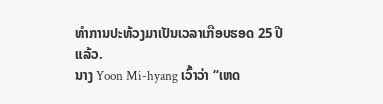ທຳການປະທ້ວງມາເປັນເວລາເກືອບຮອດ 25 ປີແລ້ວ.
ນາງ Yoon Mi-hyang ເວົ້າວ່າ “ເຫດ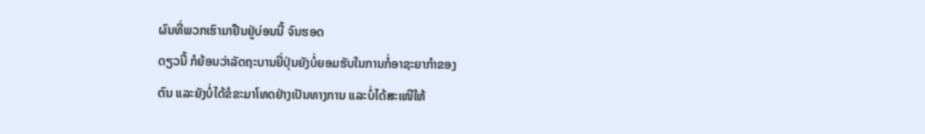ຜົນທີ່ພວກເຮົາມາຢືນຢູ່ບ່ອນນີ້ ຈົນຮອດ
ດຽວນີ້ ກໍຍ້ອນວ່າລັດຖະບານຍີ່ປຸ່ນຍັງບໍ່ຍອມຮັບໃນການກໍ່ອາຊະຍາກຳຂອງ
ຕົນ ແລະຍັງບໍ່ໄດ້ຂໍຂະມາໂທດຢ່າງເປັນທາງການ ແລະບໍ່ໄດ້ສະເໜີໃຫ້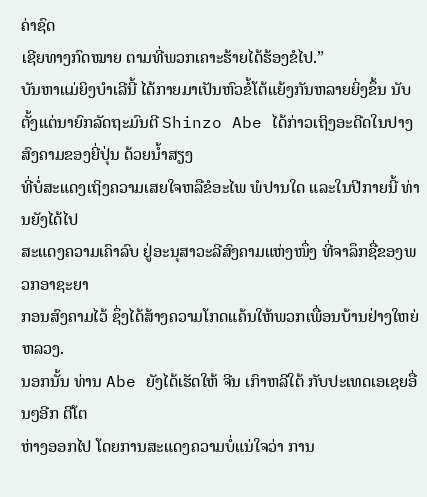ຄ່າຊົດ
ເຊີຍທາງກົດໝາຍ ຕາມທີ່ພວກເຄາະຮ້າຍໄດ້ຮ້ອງຂໍໄປ.”
ບັນຫາແມ່ຍິງບຳເລີນີ້ ໄດ້ກາຍມາເປັນຫົວຂໍ້ໂຕ້ແຍ້ງກັນຫລາຍຍິ່ງຂຶ້ນ ນັບຕັ້ງແຕ່ນາຍົກລັດຖະມົນຕີ Shinzo Abe ໄດ້ກ່າວເຖິງອະດີດໃນປາງສົງຄາມຂອງຍີ່ປຸ່ນ ດ້ວຍນ້ຳສຽງ
ທີ່ບໍ່ສະແດງເຖິງຄວາມເສຍໃຈຫລືຂໍອະໄພ ພໍປານໃດ ແລະໃນປີກາຍນີ້ ທ່ານຍັງໄດ້ໄປ
ສະແດງຄວາມເຄົາລົບ ຢູ່ອະນຸສາວະລີສົງຄາມແຫ່ງໜຶ່ງ ທີ່ຈາລຶກຊື່ຂອງພວກອາຊະຍາ
ກອນສົງຄາມໄວ້ ຊຶ່ງໄດ້ສ້າງຄວາມໂກດແຄ້ນໃຫ້ພວກເພື່ອນບ້ານຢ່າງໃຫຍ່ຫລວງ.
ນອກນັ້ນ ທ່ານ Abe ຍັງໄດ້ເຮັດໃຫ້ ຈີນ ເກົາຫລີໃຕ້ ກັບປະເທດເອເຊຍອື່ນໆອີກ ຕີໂຕ
ຫ່າງອອກໄປ ໂດຍການສະແດງຄວາມບໍ່ແນ່ໃຈວ່າ ການ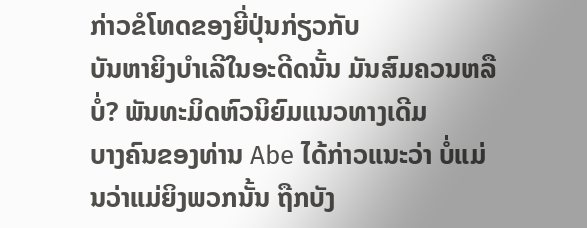ກ່າວຂໍໂທດຂອງຍີ່ປຸ່ນກ່ຽວກັບ
ບັນຫາຍິງບຳເລີໃນອະດີດນັ້ນ ມັນສົມຄວນຫລືບໍ່? ພັນທະມິດຫົວນິຍົມແນວທາງເດີມ
ບາງຄົນຂອງທ່ານ Abe ໄດ້ກ່າວແນະວ່າ ບໍ່ແມ່ນວ່າແມ່ຍິງພວກນັ້ນ ຖືກບັງ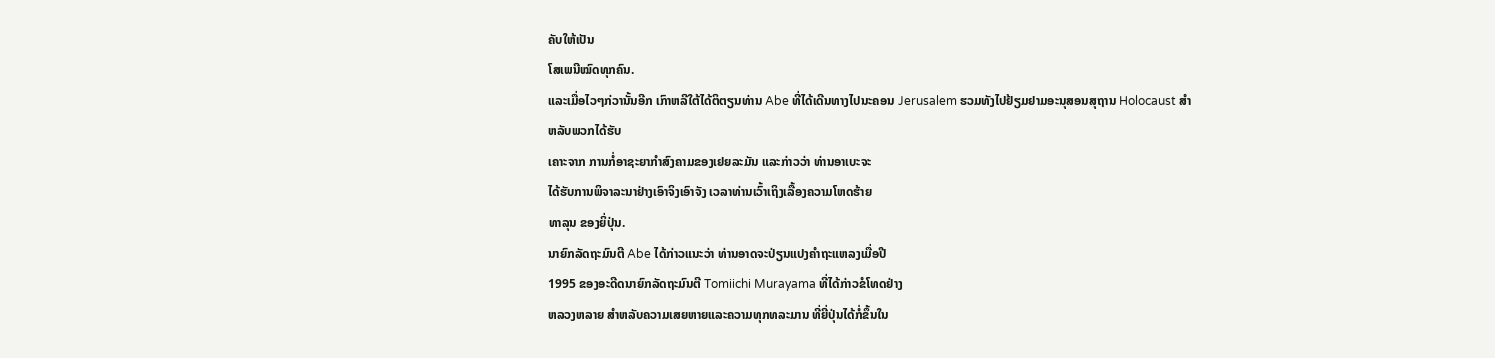ຄັບໃຫ້ເປັນ
ໂສເພນີໝົດທຸກຄົນ.
ແລະເມື່ອໄວໆກ່ວານັ້ນອີກ ເກົາຫລີໃຕ້ໄດ້ຕິຕຽນທ່ານ Abe ທີ່ໄດ້ເດີນທາງໄປນະຄອນ Jerusalem ຮວມທັງໄປຢ້ຽມຢາມອະນຸສອນສຸຖານ Holocaust ສຳຫລັບພວກໄດ້ຮັບ
ເຄາະຈາກ ການກໍ່ອາຊະຍາກຳສົງຄາມຂອງເຢຍລະມັນ ແລະກ່າວວ່າ ທ່ານອາເບະຈະ
ໄດ້ຮັບການພິຈາລະນາຢ່າງເອົາຈິງເອົາຈັງ ເວລາທ່ານເວົ້າເຖິງເລື້ອງຄວາມໂຫດຮ້າຍ
ທາລຸນ ຂອງຍິ່ປຸ່ນ.
ນາຍົກລັດຖະມົນຕີ Abe ໄດ້ກ່າວແນະວ່າ ທ່ານອາດຈະປ່ຽນແປງຄຳຖະແຫລງເມື່ອປີ
1995 ຂອງອະດີດນາຍົກລັດຖະມົນຕີ Tomiichi Murayama ທີ່ໄດ້ກ່າວຂໍໂທດຢ່າງ
ຫລວງຫລາຍ ສຳຫລັບຄວາມເສຍຫາຍແລະຄວາມທຸກທລະມານ ທີ່ຍີ່ປຸ່ນໄດ້ກໍ່ຂຶ້ນໃນ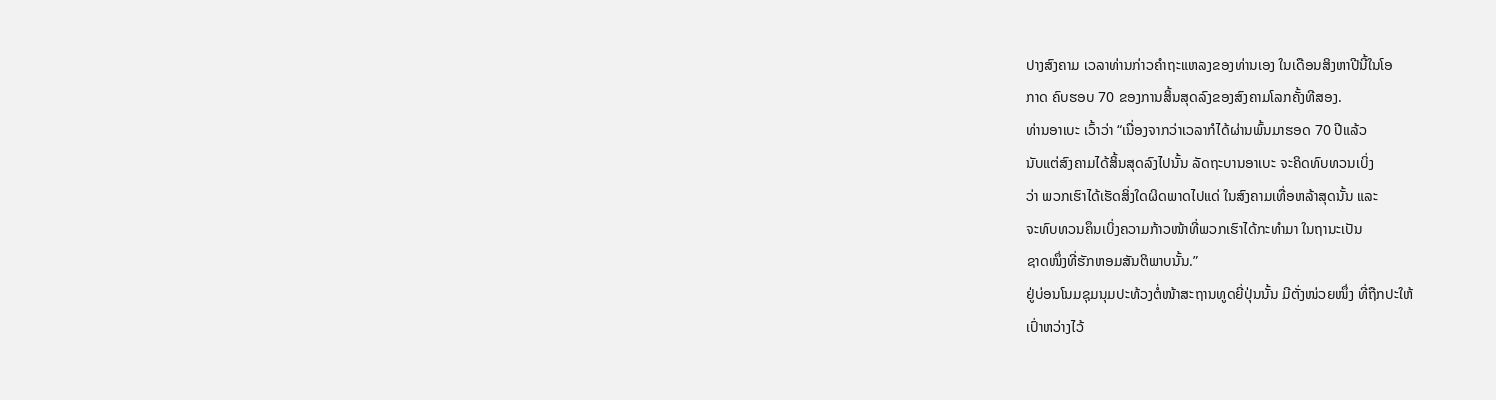ປາງສົງຄາມ ເວລາທ່ານກ່າວຄຳຖະແຫລງຂອງທ່ານເອງ ໃນເດືອນສິງຫາປີນີ້ໃນໂອ
ກາດ ຄົບຮອບ 70 ຂອງການສິ້ນສຸດລົງຂອງສົງຄາມໂລກຄັ້ງທີສອງ.
ທ່ານອາເບະ ເວົ້າວ່າ “ເນື່ອງຈາກວ່າເວລາກໍໄດ້ຜ່ານພົ້ນມາຮອດ 70 ປີແລ້ວ
ນັບແຕ່ສົງຄາມໄດ້ສິ້ນສຸດລົງໄປນັ້ນ ລັດຖະບານອາເບະ ຈະຄິດທົບທວນເບິ່ງ
ວ່າ ພວກເຮົາໄດ້ເຮັດສິ່ງໃດຜິດພາດໄປແດ່ ໃນສົງຄາມເທື່ອຫລ້າສຸດນັ້ນ ແລະ
ຈະທົບທວນຄຶນເບິ່ງຄວາມກ້າວໜ້າທີ່ພວກເຮົາໄດ້ກະທຳມາ ໃນຖານະເປັນ
ຊາດໜຶ່ງທີ່ຮັກຫອມສັນຕິພາບນັ້ນ.”
ຢູ່ບ່ອນໂນມຊຸມນຸມປະທ້ວງຕໍ່ໜ້າສະຖານທູດຍີ່ປຸ່ນນັ້ນ ມີຕັ່ງໜ່ວຍໜຶ່ງ ທີ່ຖືກປະໃຫ້
ເປົ່າຫວ່າງໄວ້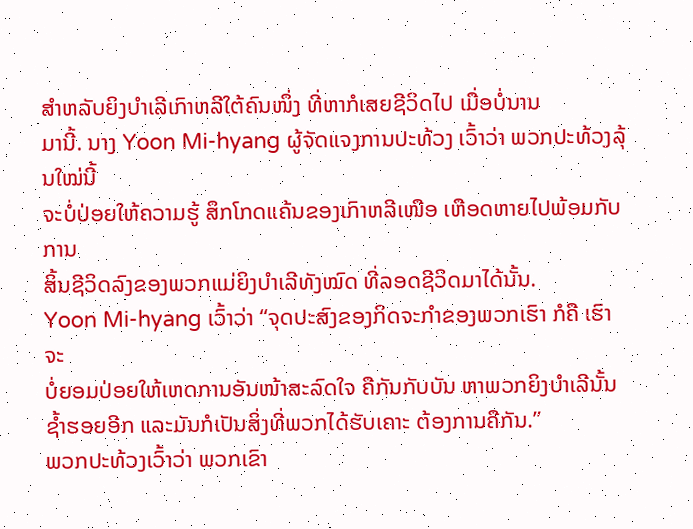ສຳຫລັບຍິງບຳເລີເກົາຫລີໃຕ້ຄົນໜຶ່ງ ທີ່ຫາກໍເສຍຊີວິດໄປ ເມື່ອບໍ່ນານ
ມານີ້. ນາງ Yoon Mi-hyang ຜູ້ຈັດແຈງການປະທ້ວງ ເວົ້າວ່າ ພວກປະທ້ວງລຸ້ນໃໝ່ນີ້
ຈະບໍ່ປ່ອຍໃຫ້ຄວາມຮູ້ ສຶກໂກດແຄ້ນຂອງເກົາຫລີເໜືອ ເຫືອດຫາຍໄປພ້ອມກັບການ
ສິ້ນຊີວິດລົງຂອງພວກແມ່ຍິງບຳເລີທັງໝົດ ທີ່ລອດຊີວິດມາໄດ້ນັ້ນ.
Yoon Mi-hyang ເວົ້າວ່າ “ຈຸດປະສົງຂອງກິດຈະກຳຂອງພວກເຮົາ ກໍຄື ເຮົາຈະ
ບໍ່ຍອມປ່ອຍໃຫ້ເຫດການອັນໜ້າສະລົດໃຈ ຄືກັນກັບບັນ ຫາພວກຍິງບຳເລີນັ້ນ
ຊ້ຳຮອຍອີກ ແລະມັນກໍເປັນສິ່ງທີ່ພວກໄດ້ຮັບເຄາະ ຕ້ອງການຄືກັນ.”
ພວກປະທ້ວງເວົ້າວ່າ ພວກເຂົາ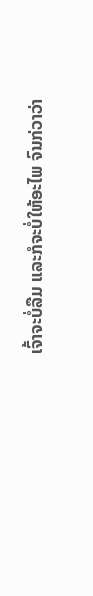ເຈົ້າຈະບໍ່ລືມ ແລະກໍຈະບໍ່ໃຫ້ອະໄພ ຈົນກ່ວາວ່າ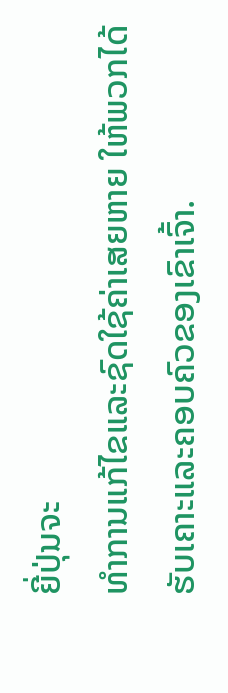ຍີ່ປຸ່ນຈະ
ທຳການແກ້ໄຂແລະຊົດໃຊ້ຄ່າເສຍຫາຍ ໃຫ້ພວກໄດ້ຮັບເຄາະແລະຄອບຄົວຂອງເຂົາເຈົ້າ.